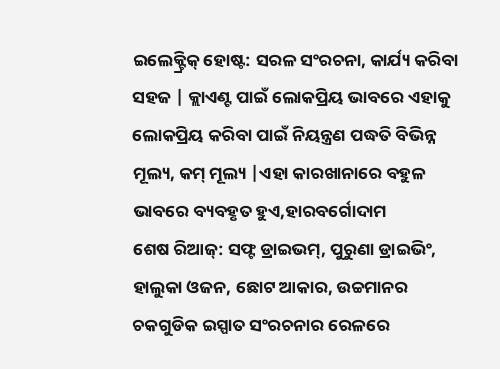ଇଲେକ୍ଟ୍ରିକ୍ ହୋଷ୍ଟ: ସରଳ ସଂରଚନା, କାର୍ଯ୍ୟ କରିବା ସହଜ | କ୍ଲାଏଣ୍ଟ ପାଇଁ ଲୋକପ୍ରିୟ ଭାବରେ ଏହାକୁ ଲୋକପ୍ରିୟ କରିବା ପାଇଁ ନିୟନ୍ତ୍ରଣ ପଦ୍ଧତି ବିଭିନ୍ନ ମୂଲ୍ୟ, କମ୍ ମୂଲ୍ୟ |ଏହା କାରଖାନାରେ ବହୁଳ ଭାବରେ ବ୍ୟବହୃତ ହୁଏ,ହାରବର୍ଗୋଦାମ
ଶେଷ ରିଆଜ୍: ସଫ୍ଟ ଡ୍ରାଇଭମ୍, ପୁରୁଣା ଡ୍ରାଇଭିଂ, ହାଲୁକା ଓଜନ, ଛୋଟ ଆକାର, ଉଚ୍ଚମାନର ଚକଗୁଡିକ ଇସ୍ପାତ ସଂରଚନାର ରେଳରେ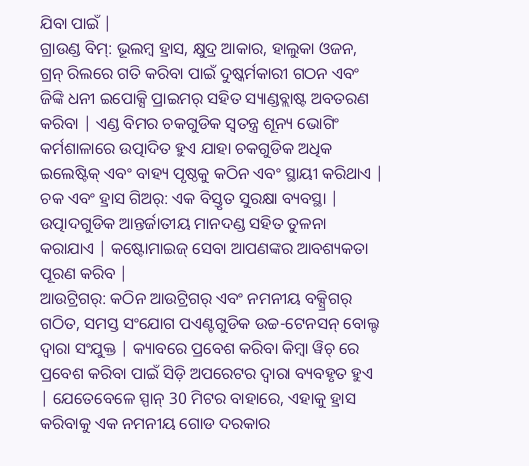ଯିବା ପାଇଁ |
ଗ୍ରାଉଣ୍ଡ ବିମ୍: ଭୂଲମ୍ବ ହ୍ରାସ, କ୍ଷୁଦ୍ର ଆକାର, ହାଲୁକା ଓଜନ, ଗ୍ରନ୍ ରିଲରେ ଗତି କରିବା ପାଇଁ ଦୁଷ୍କର୍ମକାରୀ ଗଠନ ଏବଂ ଜିଙ୍କି ଧନୀ ଇପୋକ୍ସି ପ୍ରାଇମର୍ ସହିତ ସ୍ୟାଣ୍ଡବ୍ଲାଷ୍ଟ ଅବତରଣ କରିବା | ଏଣ୍ଡ ବିମର ଚକଗୁଡିକ ସ୍ୱତନ୍ତ୍ର ଶୂନ୍ୟ ଭୋଗିଂ କର୍ମଶାଳାରେ ଉତ୍ପାଦିତ ହୁଏ ଯାହା ଚକଗୁଡିକ ଅଧିକ ଇଲେଷ୍ଟିକ୍ ଏବଂ ବାହ୍ୟ ପୃଷ୍ଠକୁ କଠିନ ଏବଂ ସ୍ଥାୟୀ କରିଥାଏ |
ଚକ ଏବଂ ହ୍ରାସ ଗିଅର୍: ଏକ ବିସ୍ତୃତ ସୁରକ୍ଷା ବ୍ୟବସ୍ଥା | ଉତ୍ପାଦଗୁଡିକ ଆନ୍ତର୍ଜାତୀୟ ମାନଦଣ୍ଡ ସହିତ ତୁଳନା କରାଯାଏ | କଷ୍ଟୋମାଇଜ୍ ସେବା ଆପଣଙ୍କର ଆବଶ୍ୟକତା ପୂରଣ କରିବ |
ଆଉଟ୍ରିଗର୍: କଠିନ ଆଉଟ୍ରିଗର୍ ଏବଂ ନମନୀୟ ବକ୍ସ୍ରିଗର୍ ଗଠିତ, ସମସ୍ତ ସଂଯୋଗ ପଏଣ୍ଟଗୁଡିକ ଉଚ୍ଚ-ଟେନସନ୍ ବୋଲ୍ଟ ଦ୍ୱାରା ସଂଯୁକ୍ତ | କ୍ୟାବରେ ପ୍ରବେଶ କରିବା କିମ୍ବା ୱିଚ୍ ରେ ପ୍ରବେଶ କରିବା ପାଇଁ ସିଡ଼ି ଅପରେଟର ଦ୍ୱାରା ବ୍ୟବହୃତ ହୁଏ | ଯେତେବେଳେ ସ୍ପାନ୍ 30 ମିଟର ବାହାରେ, ଏହାକୁ ହ୍ରାସ କରିବାକୁ ଏକ ନମନୀୟ ଗୋଡ ଦରକାର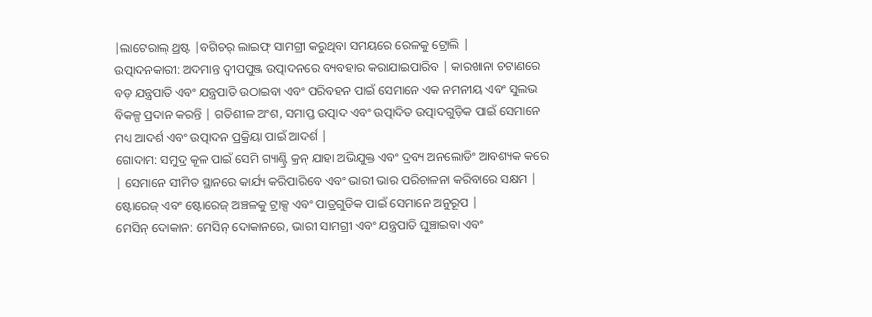|ଲାଟେରାଲ୍ ଥ୍ରଷ୍ଟ |ବଗିଚର୍ ଲାଇଫ୍ ସାମଗ୍ରୀ କରୁଥିବା ସମୟରେ ରେଳକୁ ଟ୍ରୋଲି |
ଉତ୍ପାଦନକାରୀ: ଅଦମାନ୍ତ ଦ୍ୱୀପପୁଞ୍ଜ ଉତ୍ପାଦନରେ ବ୍ୟବହାର କରାଯାଇପାରିବ | କାରଖାନା ଚଟାଣରେ ବଡ଼ ଯନ୍ତ୍ରପାତି ଏବଂ ଯନ୍ତ୍ରପାତି ଉଠାଇବା ଏବଂ ପରିବହନ ପାଇଁ ସେମାନେ ଏକ ନମନୀୟ ଏବଂ ସୁଲଭ ବିକଳ୍ପ ପ୍ରଦାନ କରନ୍ତି | ଗତିଶୀଳ ଅଂଶ, ସମାପ୍ତ ଉତ୍ପାଦ ଏବଂ ଉତ୍ପାଦିତ ଉତ୍ପାଦଗୁଡ଼ିକ ପାଇଁ ସେମାନେ ମଧ୍ୟ ଆଦର୍ଶ ଏବଂ ଉତ୍ପାଦନ ପ୍ରକ୍ରିୟା ପାଇଁ ଆଦର୍ଶ |
ଗୋଦାମ: ସମୁଦ୍ର କୂଳ ପାଇଁ ସେମି ଗ୍ୟାଣ୍ଟ୍ରି କ୍ରନ୍ ଯାହା ଅଭିଯୁକ୍ତ ଏବଂ ଦ୍ରବ୍ୟ ଅନଲୋଡିଂ ଆବଶ୍ୟକ କରେ | ସେମାନେ ସୀମିତ ସ୍ଥାନରେ କାର୍ଯ୍ୟ କରିପାରିବେ ଏବଂ ଭାରୀ ଭାର ପରିଚାଳନା କରିବାରେ ସକ୍ଷମ | ଷ୍ଟୋରେଜ୍ ଏବଂ ଷ୍ଟୋରେଜ୍ ଅଞ୍ଚଳକୁ ଟ୍ରାକ୍ସ ଏବଂ ପାତ୍ରଗୁଡିକ ପାଇଁ ସେମାନେ ଅନୁରୂପ |
ମେସିନ୍ ଦୋକାନ: ମେସିନ୍ ଦୋକାନରେ, ଭାରୀ ସାମଗ୍ରୀ ଏବଂ ଯନ୍ତ୍ରପାତି ଘୁଞ୍ଚାଇବା ଏବଂ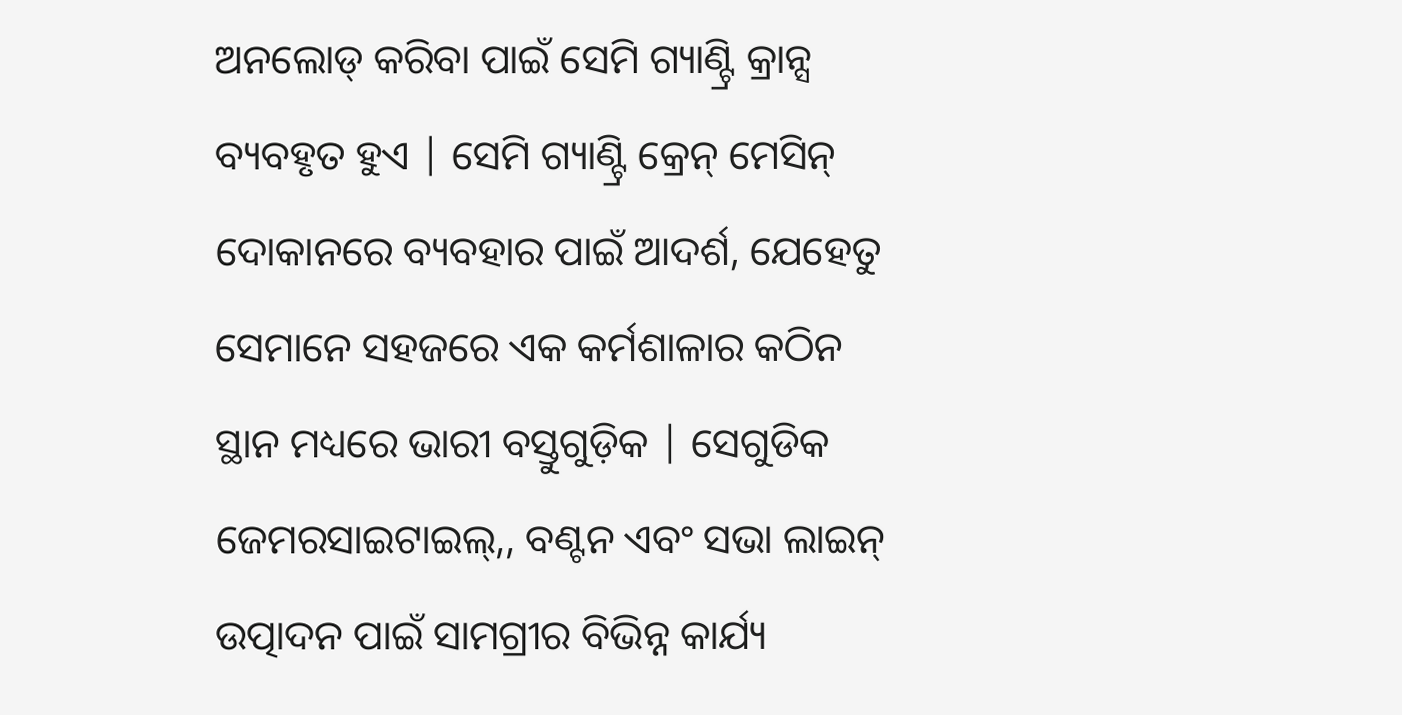ଅନଲୋଡ୍ କରିବା ପାଇଁ ସେମି ଗ୍ୟାଣ୍ଟ୍ରି କ୍ରାନ୍ସ ବ୍ୟବହୃତ ହୁଏ | ସେମି ଗ୍ୟାଣ୍ଟ୍ରି କ୍ରେନ୍ ମେସିନ୍ ଦୋକାନରେ ବ୍ୟବହାର ପାଇଁ ଆଦର୍ଶ, ଯେହେତୁ ସେମାନେ ସହଜରେ ଏକ କର୍ମଶାଳାର କଠିନ ସ୍ଥାନ ମଧ୍ୟରେ ଭାରୀ ବସ୍ତୁଗୁଡ଼ିକ | ସେଗୁଡିକ ଜେମରସାଇଟାଇଲ୍,, ବଣ୍ଟନ ଏବଂ ସଭା ଲାଇନ୍ ଉତ୍ପାଦନ ପାଇଁ ସାମଗ୍ରୀର ବିଭିନ୍ନ କାର୍ଯ୍ୟ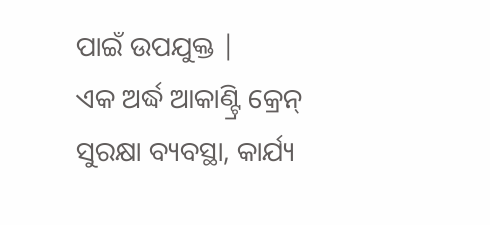ପାଇଁ ଉପଯୁକ୍ତ |
ଏକ ଅର୍ଦ୍ଧ ଆକାଣ୍ଟ୍ରି କ୍ରେନ୍ ସୁରକ୍ଷା ବ୍ୟବସ୍ଥା, କାର୍ଯ୍ୟ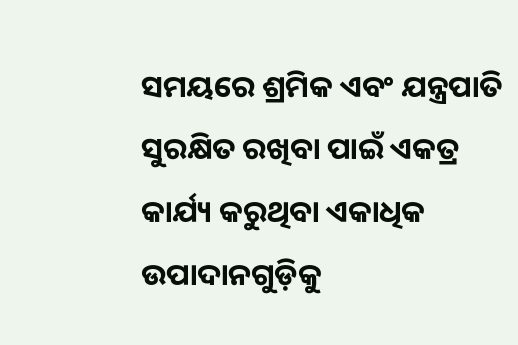ସମୟରେ ଶ୍ରମିକ ଏବଂ ଯନ୍ତ୍ରପାତି ସୁରକ୍ଷିତ ରଖିବା ପାଇଁ ଏକତ୍ର କାର୍ଯ୍ୟ କରୁଥିବା ଏକାଧିକ ଉପାଦାନଗୁଡ଼ିକୁ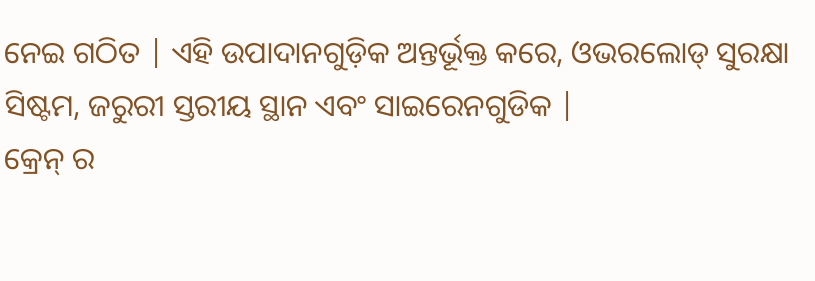ନେଇ ଗଠିତ | ଏହି ଉପାଦାନଗୁଡ଼ିକ ଅନ୍ତର୍ଭୂକ୍ତ କରେ, ଓଭରଲୋଡ୍ ସୁରକ୍ଷା ସିଷ୍ଟମ, ଜରୁରୀ ସ୍ତରୀୟ ସ୍ଥାନ ଏବଂ ସାଇରେନଗୁଡିକ |
କ୍ରେନ୍ ର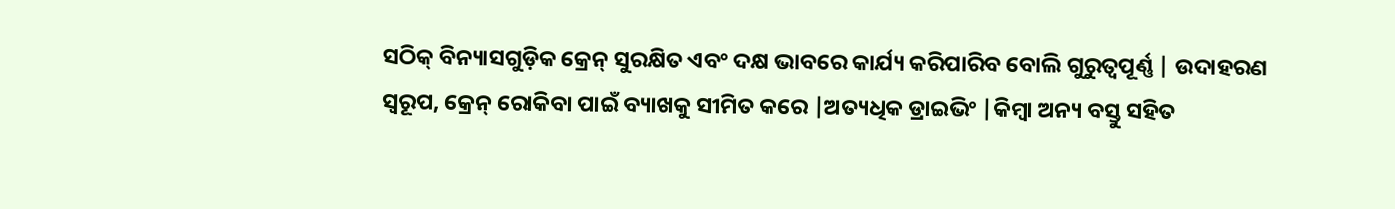ସଠିକ୍ ବିନ୍ୟାସଗୁଡ଼ିକ କ୍ରେନ୍ ସୁରକ୍ଷିତ ଏବଂ ଦକ୍ଷ ଭାବରେ କାର୍ଯ୍ୟ କରିପାରିବ ବୋଲି ଗୁରୁତ୍ୱପୂର୍ଣ୍ଣ | ଉଦାହରଣ ସ୍ୱରୂପ, କ୍ରେନ୍ ରୋକିବା ପାଇଁ ବ୍ୟାଖକୁ ସୀମିତ କରେ |ଅତ୍ୟଧିକ ଡ୍ରାଇଭିଂ |କିମ୍ବା ଅନ୍ୟ ବସ୍ତୁ ସହିତ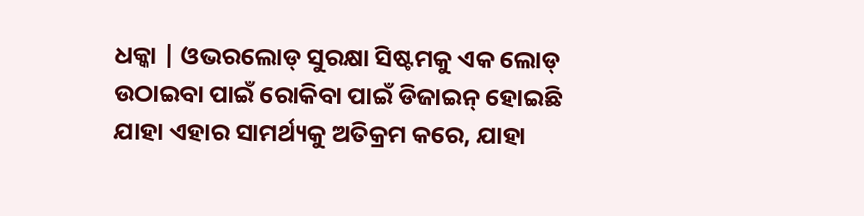ଧକ୍କା | ଓଭରଲୋଡ୍ ସୁରକ୍ଷା ସିଷ୍ଟମକୁ ଏକ ଲୋଡ୍ ଉଠାଇବା ପାଇଁ ରୋକିବା ପାଇଁ ଡିଜାଇନ୍ ହୋଇଛି ଯାହା ଏହାର ସାମର୍ଥ୍ୟକୁ ଅତିକ୍ରମ କରେ, ଯାହା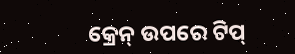କ୍ରେନ୍ ଉପରେ ଟିପ୍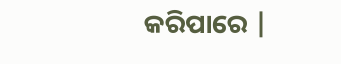କରିପାରେ |